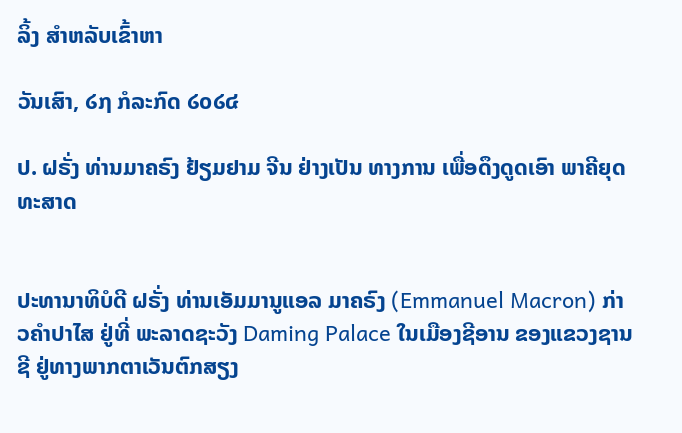ລິ້ງ ສຳຫລັບເຂົ້າຫາ

ວັນເສົາ, ໒໗ ກໍລະກົດ ໒໐໒໔

ປ. ຝຣັ່ງ ທ່ານມາຄຣົງ ຢ້ຽມຢາມ ຈີນ ຢ່າງເປັນ ທາງການ ເພື່ອດຶງດູດເອົາ ພາຄີຍຸດທະສາດ


ປະທານາທິບໍດີ ຝຣັ່ງ ທ່ານເອັມມານູແອລ ມາຄຣົງ (Emmanuel Macron) ກ່າວຄຳປາໄສ ຢູ່ທີ່ ພະລາດຊະວັງ Daming Palace ໃນເມືອງຊີອານ ຂອງແຂວງຊານຊີ ຢູ່ທາງພາກຕາເວັນຕົກສຽງ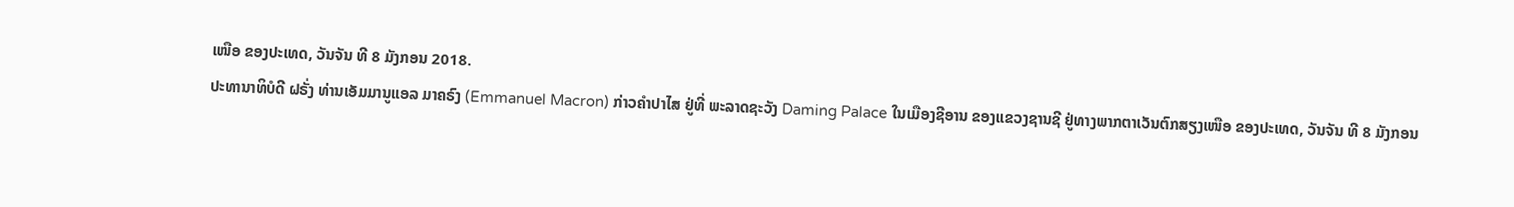ເໜືອ ຂອງປະເທດ, ວັນຈັນ ທີ 8 ມັງກອນ 2018.
ປະທານາທິບໍດີ ຝຣັ່ງ ທ່ານເອັມມານູແອລ ມາຄຣົງ (Emmanuel Macron) ກ່າວຄຳປາໄສ ຢູ່ທີ່ ພະລາດຊະວັງ Daming Palace ໃນເມືອງຊີອານ ຂອງແຂວງຊານຊີ ຢູ່ທາງພາກຕາເວັນຕົກສຽງເໜືອ ຂອງປະເທດ, ວັນຈັນ ທີ 8 ມັງກອນ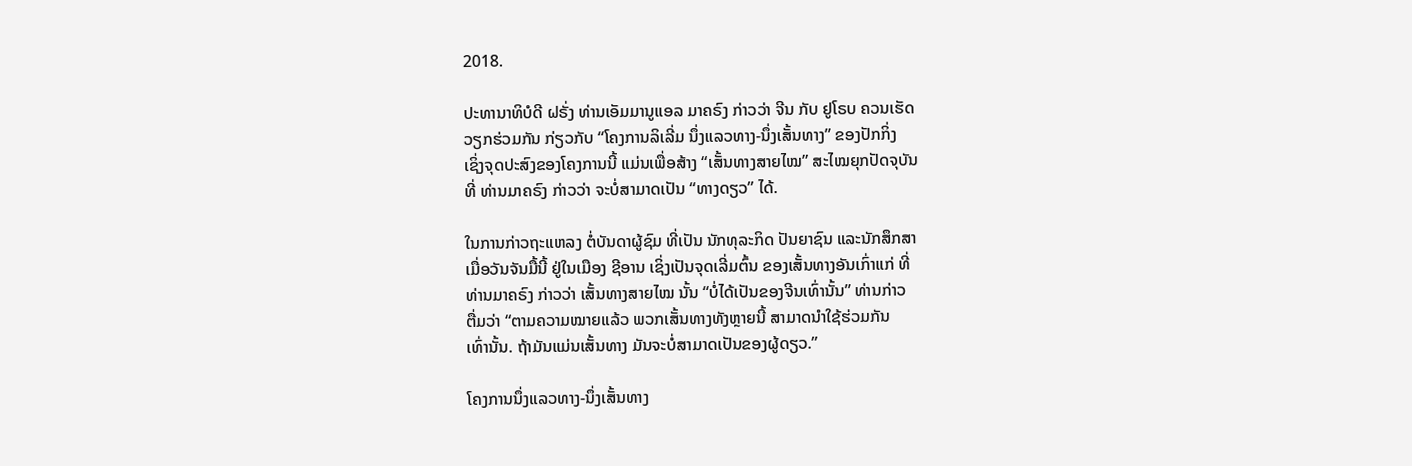2018.

ປະທານາທິບໍດີ ຝຣັ່ງ ທ່ານເອັມມານູແອລ ມາຄຣົງ ກ່າວວ່າ ຈີນ ກັບ ຢູໂຣບ ຄວນເຮັດ
ວຽກຮ່ວມກັນ ກ່ຽວກັບ “ໂຄງການລິເລີ່ມ ນຶ່ງແລວທາງ-ນຶ່ງເສັ້ນທາງ” ຂອງປັກກິ່ງ
ເຊິ່ງຈຸດປະສົງຂອງໂຄງການນີ້ ແມ່ນເພື່ອສ້າງ “ເສັ້ນທາງສາຍໄໝ” ສະໄໝຍຸກປັດຈຸບັນ
ທີ່ ທ່ານມາຄຣົງ ກ່າວວ່າ ຈະບໍ່ສາມາດເປັນ “ທາງດຽວ” ໄດ້.

ໃນການກ່າວຖະແຫລງ ຕໍ່ບັນດາຜູ້ຊົມ ທີ່ເປັນ ນັກທຸລະກິດ ປັນຍາຊົນ ແລະນັກສຶກສາ
ເມື່ອວັນຈັນມື້ນີ້ ຢູ່ໃນເມືອງ ຊີອານ ເຊິ່ງເປັນຈຸດເລີ່ມຕົ້ນ ຂອງເສັ້ນທາງອັນເກົ່າແກ່ ທີ່
ທ່ານມາຄຣົງ ກ່າວວ່າ ເສັ້ນທາງສາຍໄໝ ນັ້ນ “ບໍ່ໄດ້ເປັນຂອງຈີນເທົ່ານັ້ນ” ທ່ານກ່າວ
ຕື່ມວ່າ “ຕາມຄວາມໝາຍແລ້ວ ພວກເສັ້ນທາງທັງຫຼາຍນີ້ ສາມາດນຳໃຊ້ຮ່ວມກັນ
ເທົ່ານັ້ນ. ຖ້າມັນແມ່ນເສັ້ນທາງ ມັນຈະບໍ່ສາມາດເປັນຂອງຜູ້ດຽວ.”

ໂຄງການນຶ່ງແລວທາງ-ນຶ່ງເສັ້ນທາງ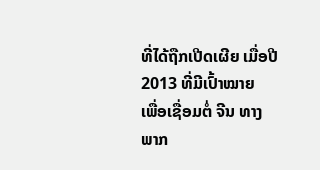ທີ່ໄດ້ຖືກເປີດເຜີຍ ເມື່ອປີ 2013 ທີ່ມີເປົ້າໝາຍ
ເພື່ອເຊື່ອມຕໍ່ ຈີນ ທາງພາກ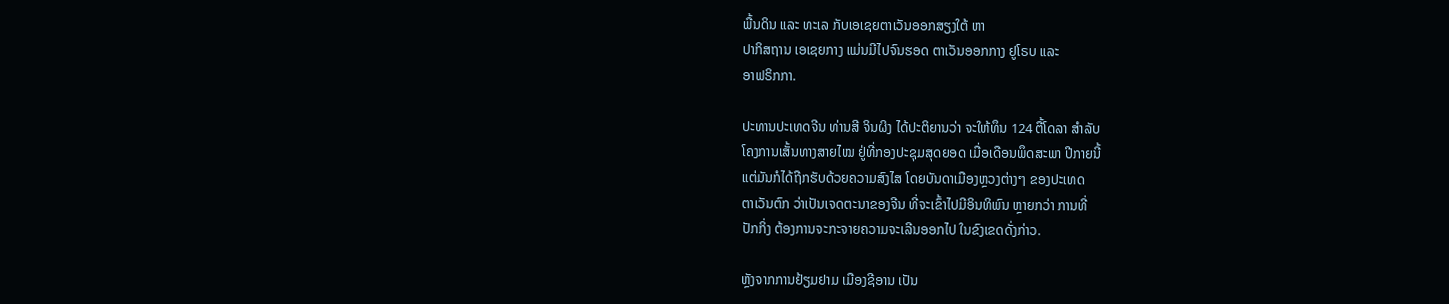ພື້ນດິນ ແລະ ທະເລ ກັບເອເຊຍຕາເວັນອອກສຽງໃຕ້ ຫາ
ປາກິສຖານ ເອເຊຍກາງ ແມ່ນມີໄປຈົນຮອດ ຕາເວັນອອກກາງ ຢູໂຣບ ແລະ
ອາຟຣິກກາ.

ປະທານປະເທດຈີນ ທ່ານສີ ຈິນຜິງ ໄດ້ປະຕິຍານວ່າ ຈະໃຫ້ທຶນ 124 ຕື້ໂດລາ ສຳລັບ
ໂຄງການເສັ້ນທາງສາຍໄໝ ຢູ່ທີ່ກອງປະຊຸມສຸດຍອດ ເມື່ອເດືອນພຶດສະພາ ປີກາຍນີ້
ແຕ່ມັນກໍໄດ້ຖືກຮັບດ້ວຍຄວາມສົງໄສ ໂດຍບັນດາເມືອງຫຼວງຕ່າງໆ ຂອງປະເທດ
ຕາເວັນຕົກ ວ່າເປັນເຈດຕະນາຂອງຈີນ ທີ່ຈະເຂົ້າໄປມີອິນທິພົນ ຫຼາຍກວ່າ ການທີ່
ປັກກິ່ງ ຕ້ອງການຈະກະຈາຍຄວາມຈະເລີນອອກໄປ ໃນຂົງເຂດດັ່ງກ່າວ.

ຫຼັງຈາກການຢ້ຽມຢາມ ເມືອງຊີອານ ເປັນ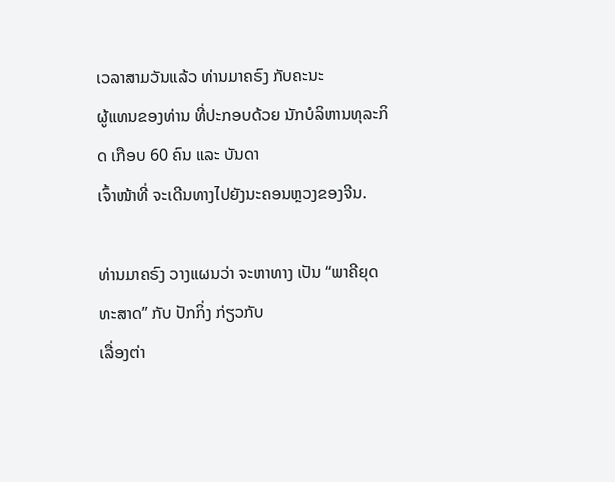ເວລາສາມວັນແລ້ວ ທ່ານມາຄຣົງ ກັບຄະນະ
ຜູ້ແທນຂອງທ່ານ ທີ່ປະກອບດ້ວຍ ນັກບໍລິຫານທຸລະກິດ ເກືອບ 60 ຄົນ ແລະ ບັນດາ
ເຈົ້າໜ້າທີ່ ຈະເດີນທາງໄປຍັງນະຄອນຫຼວງຂອງຈີນ.

ທ່ານມາຄຣົງ ວາງແຜນວ່າ ຈະຫາທາງ ເປັນ “ພາຄີຍຸດທະສາດ” ກັບ ປັກກິ່ງ ກ່ຽວກັບ
ເລື່ອງຕ່າ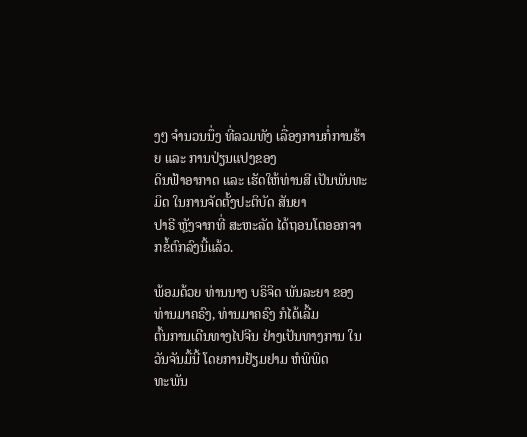ງໆ ຈຳນວນນຶ່ງ ທີ່ລວມທັງ ເລື່ອງການກໍ່ການຮ້າຍ ແລະ ການປ່ຽນແປງຂອງ
ດິນຟ້າອາກາດ ແລະ ເຮັດໃຫ້ທ່ານສີ ເປັນພັນທະມິດ ໃນການຈັດຕັ້ງປະຕິບັດ ສັນຍາ
ປາຣີ ຫຼັງຈາກທີ່ ສະຫະລັດ ໄດ້ຖອນໂຕອອກຈາກຂໍ້ຕົກລົງນີ້ແລ້ວ.

ພ້ອມດ້ວຍ ທ່ານນາງ ບຣິຈິດ ພັນລະຍາ ຂອງທ່ານມາຄຣົງ, ທ່ານມາຄຣົງ ກໍໄດ້ເລີ້ມ
ຕົ້ນການເດີນທາງໄປຈີນ ຢ່າງເປັນທາງການ ໃນວັນຈັນມື້ນີ້ ໂດຍການຢ້ຽມຢາມ ຫໍພິພິດ
ທະພັນ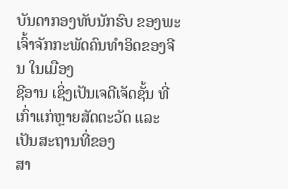ບັນດາກອງທັບນັກຮົບ ຂອງພະເຈົ້າຈັກກະພັດຄົນທຳອິດຂອງຈີນ ໃນເມືອງ
ຊີອານ ເຊິ່ງເປັນເຈດີເຈັດຊັ້ນ ທີ່ເກົ່າແກ່ຫຼາຍສັດຕະວັດ ແລະເປັນສະຖານທີ່ຂອງ
ສາ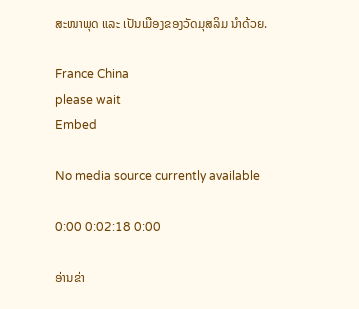ສະໜາພຸດ ແລະ ເປັນເມືອງຂອງວັດມຸສລິມ ນຳດ້ວຍ.

France China
please wait
Embed

No media source currently available

0:00 0:02:18 0:00

ອ່ານຂ່າ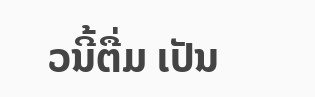ວນີ້ຕື່ມ ເປັນ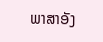ພາສາອັງ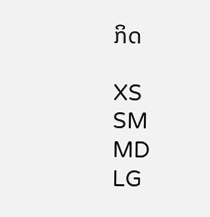ກິດ

XS
SM
MD
LG